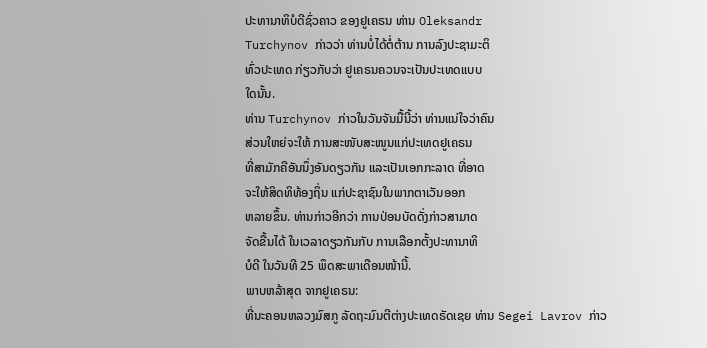ປະທານາທິບໍດີຊົ່ວຄາວ ຂອງຢູເຄຣນ ທ່ານ Oleksandr
Turchynov ກ່າວວ່າ ທ່ານບໍ່ໄດ້ຕໍ່ຕ້ານ ການລົງປະຊາມະຕິ
ທົ່ວປະເທດ ກ່ຽວກັບວ່າ ຢູເຄຣນຄວນຈະເປັນປະເທດແບບ
ໃດນັ້ນ.
ທ່ານ Turchynov ກ່າວໃນວັນຈັນມື້ນີ້ວ່າ ທ່ານແນ່ໃຈວ່າຄົນ
ສ່ວນໃຫຍ່ຈະໃຫ້ ການສະໜັບສະໜູນແກ່ປະເທດຢູເຄຣນ
ທີ່ສາມັກຄີອັນນຶ່ງອັນດຽວກັນ ແລະເປັນເອກກະລາດ ທີ່ອາດ
ຈະໃຫ້ສິດທິທ້ອງຖິ່ນ ແກ່ປະຊາຊົນໃນພາກຕາເວັນອອກ
ຫລາຍຂຶ້ນ. ທ່ານກ່າວອີກວ່າ ການປ່ອນບັດດັ່ງກ່າວສາມາດ
ຈັດຂື້ນໄດ້ ໃນເວລາດຽວກັນກັບ ການເລືອກຕັ້ງປະທານາທິ
ບໍດີ ໃນວັນທີ 25 ພຶດສະພາເດືອນໜ້ານີ້.
ພາບຫລ້າສຸດ ຈາກຢູເຄຣນ:
ທີ່ນະຄອນຫລວງມົສກູ ລັດຖະມົນຕີຕ່າງປະເທດຣັດເຊຍ ທ່ານ Segei Lavrov ກ່າວ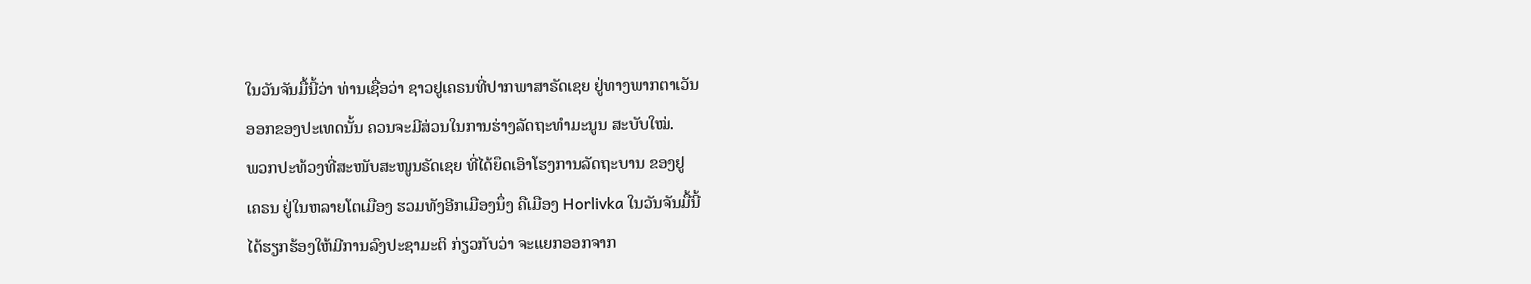ໃນວັນຈັນມື້ນີ້ວ່າ ທ່ານເຊື່ອວ່າ ຊາວຢູເຄຣນທີ່ປາກພາສາຣັດເຊຍ ຢູ່ທາງພາກຕາເວັນ
ອອກຂອງປະເທດນັ້ນ ຄວນຈະມີສ່ວນໃນການຮ່າງລັດຖະທຳມະນູນ ສະບັບໃໝ່.
ພວກປະທ້ວງທີ່ສະໜັບສະໜູນຣັດເຊຍ ທີ່ໄດ້ຍຶດເອົາໂຮງການລັດຖະບານ ຂອງຢູ
ເຄຣນ ຢູ່ໃນຫລາຍໂຕເມືອງ ຮວມທັງອີກເມືອງນຶ່ງ ຄືເມືອງ Horlivka ໃນວັນຈັນມື້ນີ້
ໄດ້ຮຽກຮ້ອງໃຫ້ມີການລົງປະຊາມະຕິ ກ່ຽວກັບວ່າ ຈະແຍກອອກຈາກ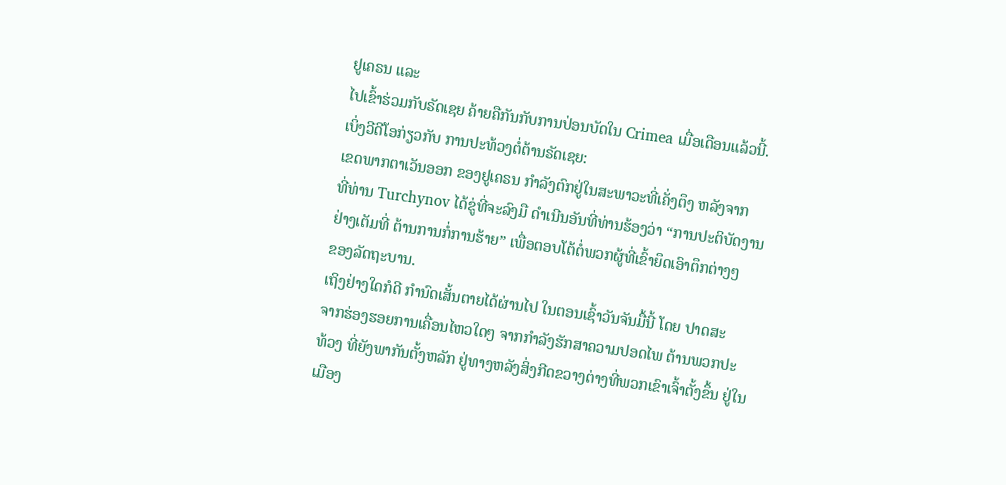ຢູເຄຣນ ແລະ
ໄປເຂົ້າຮ່ວມກັບຣັດເຊຍ ຄ້າຍຄືກັນກັບການປ່ອນບັດໃນ Crimea ເມື່ອເດືອນແລ້ວນີ້.
ເບິ່ງວີດີໂອກ່ຽວກັບ ການປະທ້ວງຕໍ່ຕ້ານຣັດເຊຍ:
ເຂດພາກຕາເວັນອອກ ຂອງຢູເຄຣນ ກຳລັງຕົກຢູ່ໃນສະພາວະທີ່ເຄັ່ງຕຶງ ຫລັງຈາກ
ທີ່ທ່ານ Turchynov ໄດ້ຂູ່ທີ່ຈະລົງມື ດຳເນີນອັນທີ່ທ່ານຮ້ອງວ່າ “ການປະຕິບັດງານ
ຢ່າງເຕັມທີ່ ຕ້ານການກໍ່ການຮ້າຍ” ເພື່ອຕອບໂຕ້ຕໍ່ພວກຜູ້ທີ່ເຂົ້າຍຶດເອົາຕຶກຕ່າງໆ
ຂອງລັດຖະບານ.
ເຖິງຢ່າງໃດກໍດີ ກຳນົດເສັ້ນຕາຍໄດ້ຜ່ານໄປ ໃນຕອນເຊົ້າວັນຈັນມື້ນີ້ ໂດຍ ປາດສະ
ຈາກຮ່ອງຮອຍການເຄື່ອນໄຫວໃດໆ ຈາກກຳລັງຮັກສາຄວາມປອດໄພ ຕ້ານພວກປະ
ທ້ວງ ທີ່ຍັງພາກັນຕັ້ງຫລັກ ຢູ່ທາງຫລັງສິ່ງກີດຂວາງຕ່າງທີ່ພວກເຂົາເຈົ້າຕັ້ງຂຶ້ນ ຢູ່ໃນ
ເມືອງ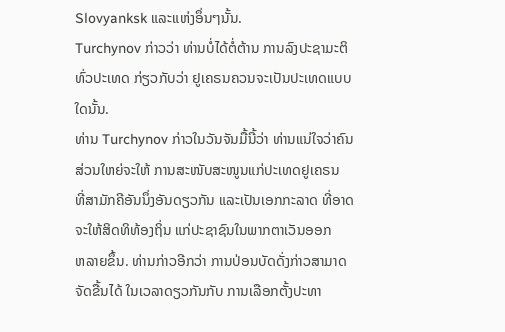Slovyanksk ແລະແຫ່ງອຶ່ນໆນັ້ນ.
Turchynov ກ່າວວ່າ ທ່ານບໍ່ໄດ້ຕໍ່ຕ້ານ ການລົງປະຊາມະຕິ
ທົ່ວປະເທດ ກ່ຽວກັບວ່າ ຢູເຄຣນຄວນຈະເປັນປະເທດແບບ
ໃດນັ້ນ.
ທ່ານ Turchynov ກ່າວໃນວັນຈັນມື້ນີ້ວ່າ ທ່ານແນ່ໃຈວ່າຄົນ
ສ່ວນໃຫຍ່ຈະໃຫ້ ການສະໜັບສະໜູນແກ່ປະເທດຢູເຄຣນ
ທີ່ສາມັກຄີອັນນຶ່ງອັນດຽວກັນ ແລະເປັນເອກກະລາດ ທີ່ອາດ
ຈະໃຫ້ສິດທິທ້ອງຖິ່ນ ແກ່ປະຊາຊົນໃນພາກຕາເວັນອອກ
ຫລາຍຂຶ້ນ. ທ່ານກ່າວອີກວ່າ ການປ່ອນບັດດັ່ງກ່າວສາມາດ
ຈັດຂື້ນໄດ້ ໃນເວລາດຽວກັນກັບ ການເລືອກຕັ້ງປະທາ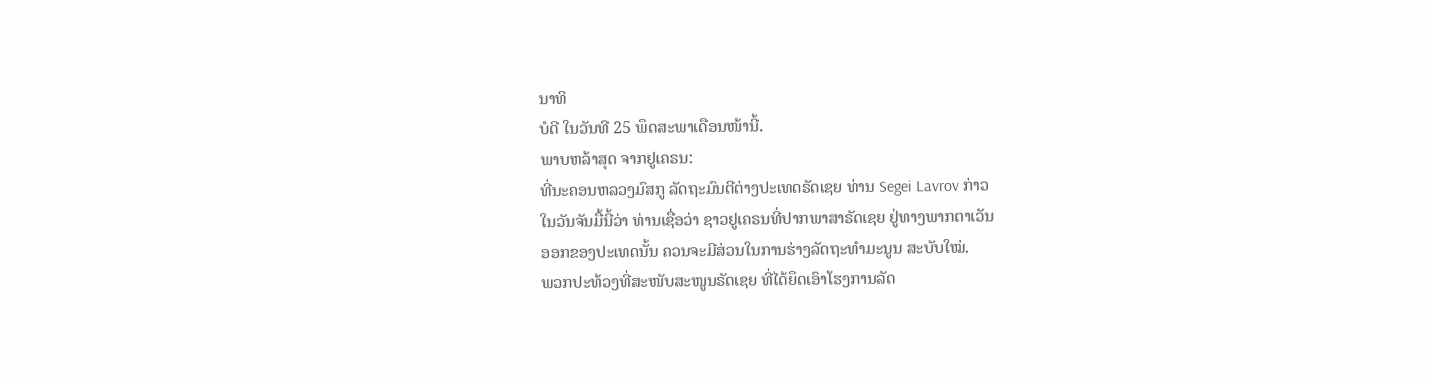ນາທິ
ບໍດີ ໃນວັນທີ 25 ພຶດສະພາເດືອນໜ້ານີ້.
ພາບຫລ້າສຸດ ຈາກຢູເຄຣນ:
ທີ່ນະຄອນຫລວງມົສກູ ລັດຖະມົນຕີຕ່າງປະເທດຣັດເຊຍ ທ່ານ Segei Lavrov ກ່າວ
ໃນວັນຈັນມື້ນີ້ວ່າ ທ່ານເຊື່ອວ່າ ຊາວຢູເຄຣນທີ່ປາກພາສາຣັດເຊຍ ຢູ່ທາງພາກຕາເວັນ
ອອກຂອງປະເທດນັ້ນ ຄວນຈະມີສ່ວນໃນການຮ່າງລັດຖະທຳມະນູນ ສະບັບໃໝ່.
ພວກປະທ້ວງທີ່ສະໜັບສະໜູນຣັດເຊຍ ທີ່ໄດ້ຍຶດເອົາໂຮງການລັດ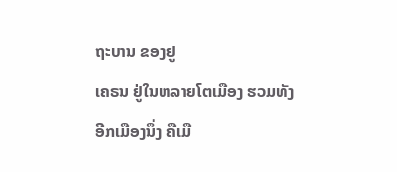ຖະບານ ຂອງຢູ
ເຄຣນ ຢູ່ໃນຫລາຍໂຕເມືອງ ຮວມທັງອີກເມືອງນຶ່ງ ຄືເມື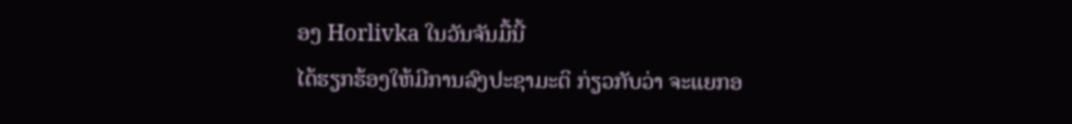ອງ Horlivka ໃນວັນຈັນມື້ນີ້
ໄດ້ຮຽກຮ້ອງໃຫ້ມີການລົງປະຊາມະຕິ ກ່ຽວກັບວ່າ ຈະແຍກອ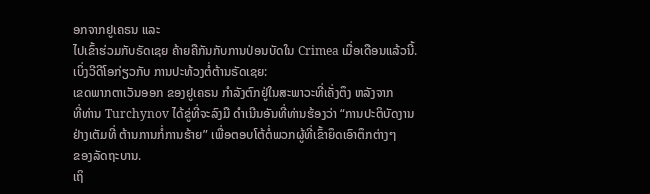ອກຈາກຢູເຄຣນ ແລະ
ໄປເຂົ້າຮ່ວມກັບຣັດເຊຍ ຄ້າຍຄືກັນກັບການປ່ອນບັດໃນ Crimea ເມື່ອເດືອນແລ້ວນີ້.
ເບິ່ງວີດີໂອກ່ຽວກັບ ການປະທ້ວງຕໍ່ຕ້ານຣັດເຊຍ:
ເຂດພາກຕາເວັນອອກ ຂອງຢູເຄຣນ ກຳລັງຕົກຢູ່ໃນສະພາວະທີ່ເຄັ່ງຕຶງ ຫລັງຈາກ
ທີ່ທ່ານ Turchynov ໄດ້ຂູ່ທີ່ຈະລົງມື ດຳເນີນອັນທີ່ທ່ານຮ້ອງວ່າ “ການປະຕິບັດງານ
ຢ່າງເຕັມທີ່ ຕ້ານການກໍ່ການຮ້າຍ” ເພື່ອຕອບໂຕ້ຕໍ່ພວກຜູ້ທີ່ເຂົ້າຍຶດເອົາຕຶກຕ່າງໆ
ຂອງລັດຖະບານ.
ເຖິ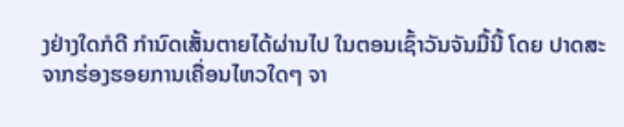ງຢ່າງໃດກໍດີ ກຳນົດເສັ້ນຕາຍໄດ້ຜ່ານໄປ ໃນຕອນເຊົ້າວັນຈັນມື້ນີ້ ໂດຍ ປາດສະ
ຈາກຮ່ອງຮອຍການເຄື່ອນໄຫວໃດໆ ຈາ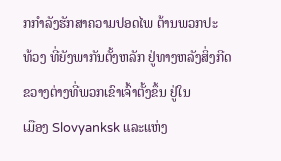ກກຳລັງຮັກສາຄວາມປອດໄພ ຕ້ານພວກປະ
ທ້ວງ ທີ່ຍັງພາກັນຕັ້ງຫລັກ ຢູ່ທາງຫລັງສິ່ງກີດຂວາງຕ່າງທີ່ພວກເຂົາເຈົ້າຕັ້ງຂຶ້ນ ຢູ່ໃນ
ເມືອງ Slovyanksk ແລະແຫ່ງ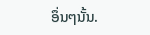ອຶ່ນໆນັ້ນ.